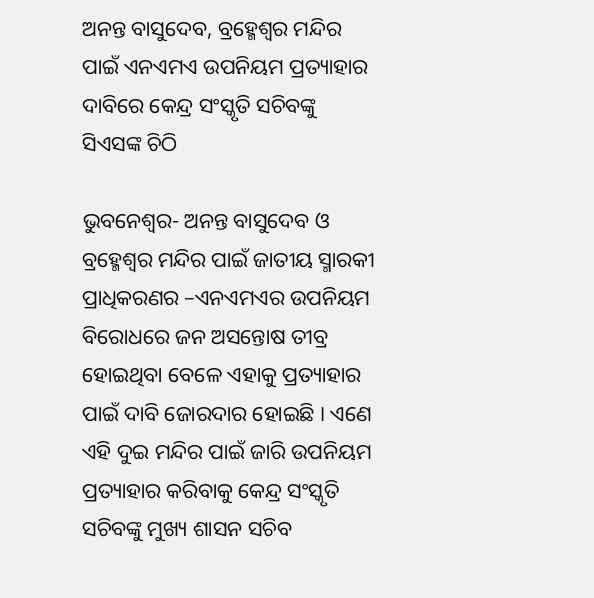ଅନନ୍ତ ବାସୁଦେବ, ବ୍ରହ୍ମେଶ୍ୱର ମନ୍ଦିର ପାଇଁ ଏନଏମଏ ଉପନିୟମ ପ୍ରତ୍ୟାହାର ଦାବିରେ କେନ୍ଦ୍ର ସଂସ୍କୃତି ସଚିବଙ୍କୁ ସିଏସଙ୍କ ଚିଠି

ଭୁବନେଶ୍ୱର- ଅନନ୍ତ ବାସୁଦେବ ଓ ବ୍ରହ୍ମେଶ୍ୱର ମନ୍ଦିର ପାଇଁ ଜାତୀୟ ସ୍ମାରକୀ ପ୍ରାଧିକରଣର –ଏନଏମଏର ଉପନିୟମ ବିରୋଧରେ ଜନ ଅସନ୍ତୋଷ ତୀବ୍ର ହୋଇଥିବା ବେଳେ ଏହାକୁ ପ୍ରତ୍ୟାହାର ପାଇଁ ଦାବି ଜୋରଦାର ହୋଇଛି । ଏଣେ ଏହି ଦୁଇ ମନ୍ଦିର ପାଇଁ ଜାରି ଉପନିୟମ ପ୍ରତ୍ୟାହାର କରିବାକୁ କେନ୍ଦ୍ର ସଂସ୍କୃତି ସଚିବଙ୍କୁ ମୁଖ୍ୟ ଶାସନ ସଚିବ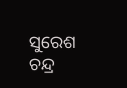ସୁରେଶ ଚନ୍ଦ୍ର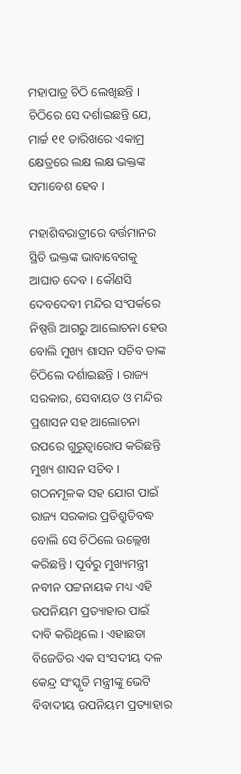ମହାପାତ୍ର ଚିଠି ଲେଖିଛନ୍ତି । ଚିଠିରେ ସେ ଦର୍ଶାଇଛନ୍ତି ଯେ, ମାର୍ଚ୍ଚ ୧୧ ତାରିଖରେ ଏକାମ୍ର କ୍ଷେତ୍ରରେ ଲକ୍ଷ ଲକ୍ଷ ଭକ୍ତଙ୍କ ସମାବେଶ ହେବ ।

ମହାଶିବରାତ୍ରୀରେ ବର୍ତ୍ତମାନର ସ୍ଥିତି ଭକ୍ତଙ୍କ ଭାବାବେଗକୁ ଆଘାତ ଦେବ । କୌଣସି ଦେବଦେବୀ ମନ୍ଦିର ସଂପର୍କରେ ନିଷ୍ପତ୍ତି ଆଗରୁ ଆଲୋଚନା ହେଉ ବୋଲି ମୁଖ୍ୟ ଶାସନ ସଚିବ ତାଙ୍କ ଚିଠିଲେ ଦର୍ଶାଇଛନ୍ତି । ରାଜ୍ୟ ସରକାର, ସେବାୟତ ଓ ମନ୍ଦିର ପ୍ରଶାସନ ସହ ଆଲୋଚନା ଉପରେ ଗୁରୁତ୍ୱାରୋପ କରିଛନ୍ତି ମୁଖ୍ୟ ଶାସନ ସଚିବ । ଗଠନମୂଳକ ସହ ଯୋଗ ପାଇଁ ରାଜ୍ୟ ସରକାର ପ୍ରତିଶ୍ରୁତିବଦ୍ଧ ବୋଲି ସେ ଚିଠିଲେ ଉଲ୍ଲେଖ କରିଛନ୍ତି । ପୂର୍ବରୁ ମୁଖ୍ୟମନ୍ତ୍ରୀ ନବୀନ ପଟ୍ଟନାୟକ ମଧ୍ୟ ଏହି ଉପନିୟମ ପ୍ରତ୍ୟାହାର ପାଇଁ ଦାବି କରିଥିଲେ । ଏହାଛଡା ବିଜେଡିର ଏକ ସଂସଦୀୟ ଦଳ କେନ୍ଦ୍ର ସଂସ୍କୃତି ମନ୍ତ୍ରୀଙ୍କୁ ଭେଟି ବିବାଦୀୟ ଉପନିୟମ ପ୍ରତ୍ୟାହାର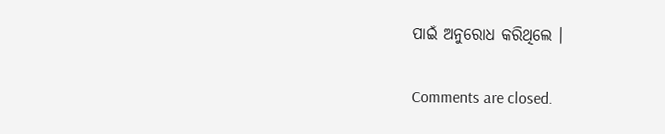ପାଇଁ ଅନୁରୋଧ କରିଥିଲେ ।

Comments are closed.